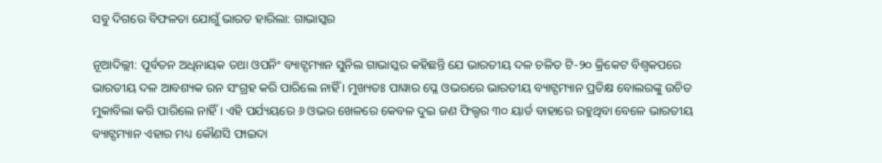ସବୁ ଦିଗରେ ବିଫଳତା ଯୋଗୁଁ ଭାରତ ହାରିଲା: ଗାଭାସ୍କର

ନୂଆଦିଲ୍ଲୀ: ପୂର୍ବତନ ଅଧିନାୟକ ତଥା ଓପନିଂ ବ୍ୟାଟ୍ସମ୍ୟାନ ସୁନିଲ ଗାଭାସ୍କର କହିଛନ୍ତି ଯେ ଭାରତୀୟ ଦଳ ଚଳିତ ଟି-୨୦ କ୍ରିକେଟ ବିଶ୍ୱକପରେ ଭାରତୀୟ ଦଳ ଆବଶ୍ୟକ ରନ ସଂଗ୍ରହ କରି ପାରିଲେ ନାହିଁ । ମୁଖ୍ୟତଃ ପାୱାର ପ୍ଳେ ଓଭରରେ ଭାରତୀୟ ବ୍ୟାଟ୍ସମ୍ୟାନ ପ୍ରତିକ୍ଷ ବୋଲରଙ୍କୁ ଉଚିତ ମୁକାବିଲା କରି ପାରିଲେ ନାହିଁ । ଏହି ପର୍ଯ୍ୟୟରେ ୬ ଓଭର ଖେଳରେ କେବଳ ଦୁଇ ଜଣ ଫିଲ୍ଡର ୩୦ ୟାର୍ଡ ବାହାରେ ରହୁଥିବା ବେଳେ ଭାରତୀୟ ବ୍ୟାଟ୍ସମ୍ୟାନ ଏହାର ମଧ୍ୟ କୌଣସି ଫାଇଦା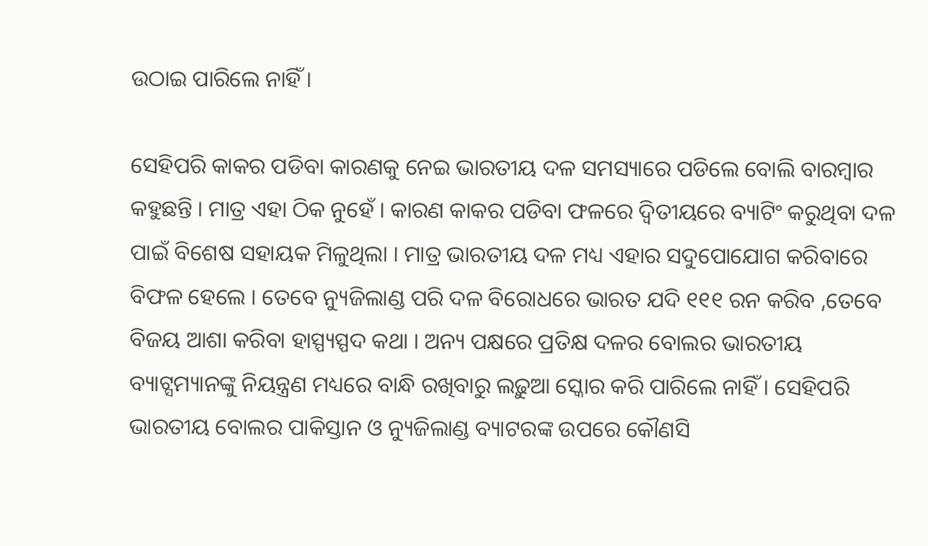ଉଠାଇ ପାରିଲେ ନାହିଁ ।

ସେହିପରି କାକର ପଡିବା କାରଣକୁ ନେଇ ଭାରତୀୟ ଦଳ ସମସ୍ୟାରେ ପଡିଲେ ବୋଲି ବାରମ୍ବାର କହୁଛନ୍ତି । ମାତ୍ର ଏହା ଠିକ ନୁହେଁ । କାରଣ କାକର ପଡିବା ଫଳରେ ଦ୍ୱିତୀୟରେ ବ୍ୟାଟିଂ କରୁଥିବା ଦଳ ପାଇଁ ବିଶେଷ ସହାୟକ ମିଳୁଥିଲା । ମାତ୍ର ଭାରତୀୟ ଦଳ ମଧ୍ୟ ଏହାର ସଦୁପୋଯୋଗ କରିବାରେ ବିଫଳ ହେଲେ । ତେବେ ନ୍ୟୁଜିଲାଣ୍ଡ ପରି ଦଳ ବିରୋଧରେ ଭାରତ ଯଦି ୧୧୧ ରନ କରିବ ,ତେବେ ବିଜୟ ଆଶା କରିବା ହାସ୍ପ୍ୟସ୍ପଦ କଥା । ଅନ୍ୟ ପକ୍ଷରେ ପ୍ରତିକ୍ଷ ଦଳର ବୋଲର ଭାରତୀୟ ବ୍ୟାଟ୍ସମ୍ୟାନଙ୍କୁ ନିୟନ୍ତ୍ରଣ ମଧ୍ୟରେ ବାନ୍ଧି ରଖିବାରୁ ଲଢ଼ୁଆ ସ୍କୋର କରି ପାରିଲେ ନାହିଁ । ସେହିପରି ଭାରତୀୟ ବୋଲର ପାକିସ୍ତାନ ଓ ନ୍ୟୁଜିଲାଣ୍ଡ ବ୍ୟାଟରଙ୍କ ଉପରେ କୌଣସି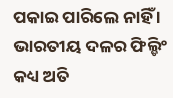ପକାଇ ପାରିଲେ ନାହିଁ । ଭାରତୀୟ ଦଳର ଫିଲ୍ଡିଂ କଧ୍ୟ ଅତି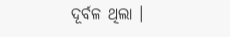ଦୂର୍ବଳ ଥିଲା ।